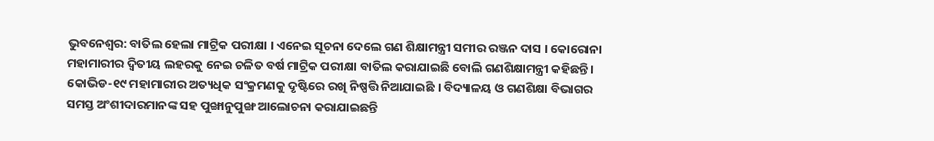ଭୁବନେଶ୍ବର: ବାତିଲ ହେଲା ମାଟ୍ରିକ ପରୀକ୍ଷା । ଏନେଇ ସୂଚନା ଦେଲେ ଗଣ ଶିକ୍ଷାମନ୍ତ୍ରୀ ସମୀର ରଞ୍ଜନ ଦାସ । କୋରୋନା ମହାମାରୀର ଦ୍ବିତୀୟ ଲହରକୁ ନେଇ ଚଳିତ ବର୍ଷ ମାଟ୍ରିକ ପରୀକ୍ଷା ବାତିଲ କରାଯାଇଛି ବୋଲି ଗଣଶିକ୍ଷାମନ୍ତ୍ରୀ କହିଛନ୍ତି ।
କୋଭିଡ-୧୯ ମହାମାରୀର ଅତ୍ୟଧିକ ସଂକ୍ରମଣକୁ ଦୃଷ୍ଟିରେ ରଖି ନିଷ୍ପତ୍ତି ନିଆଯାଇଛି । ବିଦ୍ୟାଳୟ ଓ ଗଣଶିକ୍ଷା ବିଭାଗର ସମସ୍ତ ଅଂଶୀଦାରମାନଙ୍କ ସହ ପୁଙ୍ଖାନୁପୁଙ୍ଖ ଆଲୋଚନା କରାଯାଇଛନ୍ତି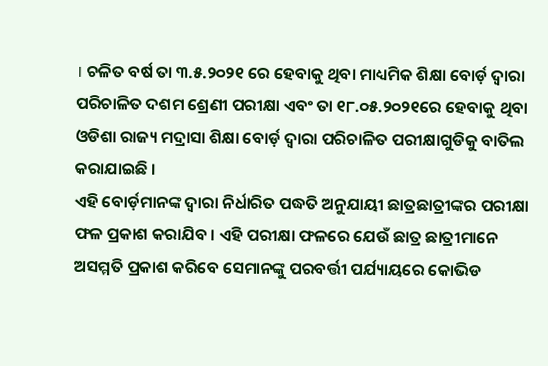। ଚଳିତ ବର୍ଷ ତା ୩.୫.୨୦୨୧ ରେ ହେବାକୁ ଥିବା ମାଧ୍ୟମିକ ଶିକ୍ଷା ବୋର୍ଡ଼ ଦ୍ବାରା ପରିଚାଳିତ ଦଶମ ଶ୍ରେଣୀ ପରୀକ୍ଷା ଏବଂ ତା ୧୮.୦୫.୨୦୨୧ରେ ହେବାକୁ ଥିବା ଓଡିଶା ରାଜ୍ୟ ମଦ୍ରାସା ଶିକ୍ଷା ବୋର୍ଡ଼ ଦ୍ବାରା ପରିଚାଳିତ ପରୀକ୍ଷାଗୁଡିକୁ ବାତିଲ କରାଯାଇଛି ।
ଏହି ବୋର୍ଡ଼ମାନଙ୍କ ଦ୍ବାରା ନିର୍ଧାରିତ ପଦ୍ଧତି ଅନୁଯାୟୀ ଛାତ୍ରଛାତ୍ରୀଙ୍କର ପରୀକ୍ଷା ଫଳ ପ୍ରକାଶ କରାଯିବ । ଏହି ପରୀକ୍ଷା ଫଳରେ ଯେଉଁ ଛାତ୍ର ଛାତ୍ରୀମାନେ ଅସମ୍ମତି ପ୍ରକାଶ କରିବେ ସେମାନଙ୍କୁ ପରବର୍ତ୍ତୀ ପର୍ଯ୍ୟାୟରେ କୋଭିଡ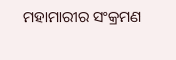ମହାମାରୀର ସଂକ୍ରମଣ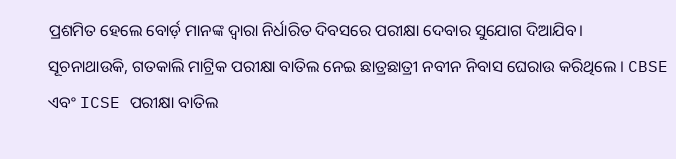ପ୍ରଶମିତ ହେଲେ ବୋର୍ଡ଼ ମାନଙ୍କ ଦ୍ବାରା ନିର୍ଧାରିତ ଦିବସରେ ପରୀକ୍ଷା ଦେବାର ସୁଯୋଗ ଦିଆଯିବ।
ସୂଚନାଥାଉକି, ଗତକାଲି ମାଟ୍ରିକ ପରୀକ୍ଷା ବାତିଲ ନେଇ ଛାତ୍ରଛାତ୍ରୀ ନବୀନ ନିବାସ ଘେରାଉ କରିଥିଲେ । CBSE ଏବଂ ICSE ପରୀକ୍ଷା ବାତିଲ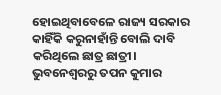ହୋଇଥିବାବେଳେ ରାଜ୍ୟ ସରକାର କାହିଁକି କରୁନାହାଁନ୍ତି ବୋଲି ଦାବି କରିଥିଲେ ଛାତ୍ର ଛାତ୍ରୀ।
ଭୁବନେଶ୍ବରରୁ ତପନ କୁମାର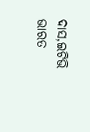ଦାସ,ଇଟିଭି ଭାରତ